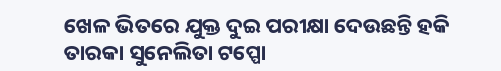ଖେଳ ଭିତରେ ଯୁକ୍ତ ଦୁଇ ପରୀକ୍ଷା ଦେଉଛନ୍ତି ହକି ତାରକା ସୁନେଲିତା ଟପ୍ପୋ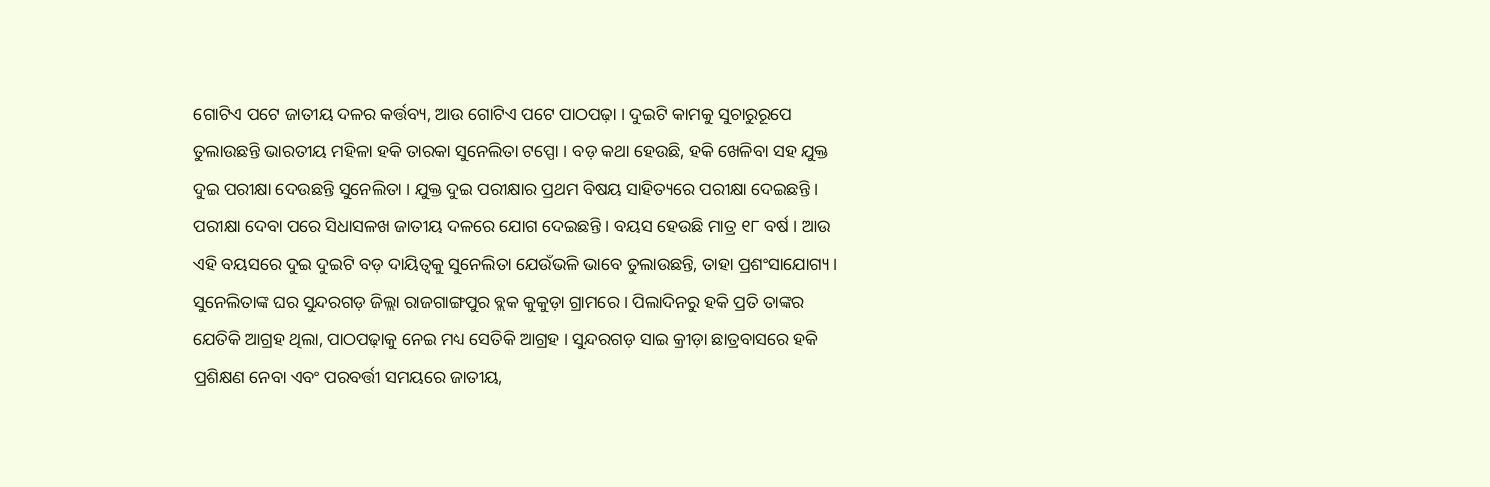ଗୋଟିଏ ପଟେ ଜାତୀୟ ଦଳର କର୍ତ୍ତବ୍ୟ, ଆଉ ଗୋଟିଏ ପଟେ ପାଠପଢ଼ା । ଦୁଇଟି କାମକୁ ସୁଚାରୁରୂପେ ତୁଲାଉଛନ୍ତି ଭାରତୀୟ ମହିଳା ହକି ତାରକା ସୁନେଲିତା ଟପ୍ପୋ । ବଡ଼ କଥା ହେଉଛି, ହକି ଖେଳିବା ସହ ଯୁକ୍ତ ଦୁଇ ପରୀକ୍ଷା ଦେଉଛନ୍ତି ସୁନେଲିତା । ଯୁକ୍ତ ଦୁଇ ପରୀକ୍ଷାର ପ୍ରଥମ ବିଷୟ ସାହିତ୍ୟରେ ପରୀକ୍ଷା ଦେଇଛନ୍ତି । ପରୀକ୍ଷା ଦେବା ପରେ ସିଧାସଳଖ ଜାତୀୟ ଦଳରେ ଯୋଗ ଦେଇଛନ୍ତି । ବୟସ ହେଉଛି ମାତ୍ର ୧୮ ବର୍ଷ । ଆଉ ଏହି ବୟସରେ ଦୁଇ ଦୁଇଟି ବଡ଼ ଦାୟିତ୍ୱକୁ ସୁନେଲିତା ଯେଉଁଭଳି ଭାବେ ତୁଲାଉଛନ୍ତି, ତାହା ପ୍ରଶଂସାଯୋଗ୍ୟ । ସୁନେଲିତାଙ୍କ ଘର ସୁନ୍ଦରଗଡ଼ ଜିଲ୍ଲା ରାଜଗାଙ୍ଗପୁର ବ୍ଲକ କୁକୁଡ଼ା ଗ୍ରାମରେ । ପିଲାଦିନରୁ ହକି ପ୍ରତି ତାଙ୍କର ଯେତିକି ଆଗ୍ରହ ଥିଲା, ପାଠପଢ଼ାକୁ ନେଇ ମଧ୍ୟ ସେତିକି ଆଗ୍ରହ । ସୁନ୍ଦରଗଡ଼ ସାଇ କ୍ରୀଡ଼ା ଛାତ୍ରବାସରେ ହକି ପ୍ରଶିକ୍ଷଣ ନେବା ଏବଂ ପରବର୍ତ୍ତୀ ସମୟରେ ଜାତୀୟ,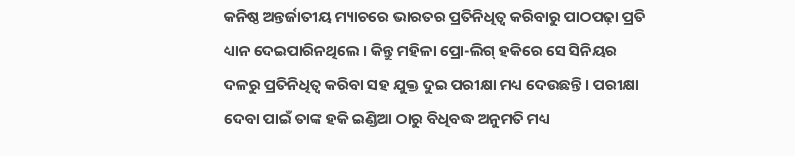କନିଷ୍ଠ ଅନ୍ତର୍ଜାତୀୟ ମ୍ୟାଚରେ ଭାରତର ପ୍ରତିନିଧିତ୍ୱ କରିବାରୁ ପାଠପଢ଼ା ପ୍ରତି ଧ୍ୟାନ ଦେଇପାରିନଥିଲେ । କିନ୍ତୁ ମହିଳା ପ୍ରୋ-ଲିଗ୍ ହକିରେ ସେ ସିନିୟର ଦଳରୁ ପ୍ରତିନିଧିତ୍ୱ କରିବା ସହ ଯୁକ୍ତ ଦୁଇ ପରୀକ୍ଷା ମଧ୍ୟ ଦେଉଛନ୍ତି । ପରୀକ୍ଷା ଦେବା ପାଇଁ ତାଙ୍କ ହକି ଇଣ୍ଡିଆ ଠାରୁ ବିଧିବଦ୍ଧ ଅନୁମତି ମଧ୍ୟ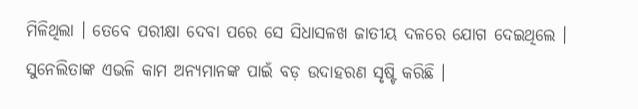ମିଳିଥିଲା । ତେବେ ପରୀକ୍ଷା ଦେବା ପରେ ସେ ସିଧାସଳଖ ଜାତୀୟ ଦଳରେ ଯୋଗ ଦେଇଥିଲେ । ସୁନେଲିତାଙ୍କ ଏଭଳି କାମ ଅନ୍ୟମାନଙ୍କ ପାଇଁ ବଡ଼ ଉଦାହରଣ ସୃଷ୍ଟି କରିଛି ।